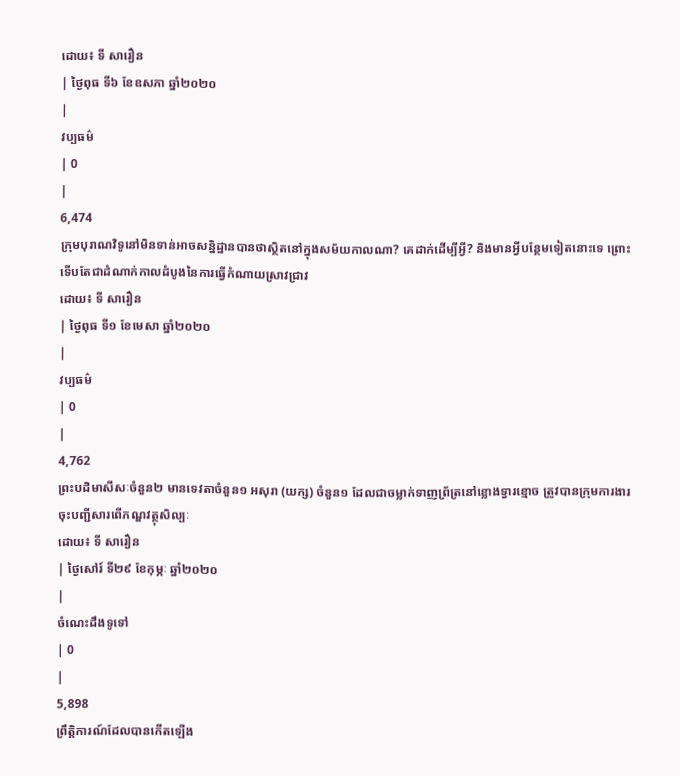ដោយ៖ ទី សារឿន
| ថ្ងៃពុធ ទី៦ ខែឧសភា ឆ្នាំ២០២០
|
វប្បធម៌
| 0
|
6,474
ក្រុមបុរាណវិទូនៅមិនទាន់អាចសន្និដ្ឋានបានថាស្ថិតនៅក្នុងសម័យកាលណា? គេដាក់ដើម្បីអ្វី? និងមានអ្វីបន្ថែមទៀតនោះទេ ព្រោះទើបតែជាដំណាក់កាលដំបូងនៃការធ្វើកំណាយស្រាវជ្រាវ
ដោយ៖ ទី សារឿន
| ថ្ងៃពុធ ទី១ ខែមេសា ឆ្នាំ២០២០
|
វប្បធម៌
| 0
|
4,762
ព្រះបដិមាសីសៈចំនួន២ មានទេវតាចំនួន១ អសុរា (យក្ស) ចំនួន១ ដែលជាចម្លាក់ទាញព្រ័ត្រនៅខ្លោងទ្វារខ្មោច ត្រូវបានក្រុមការងារចុះបញ្ជីសារពើភណ្ឌវត្ថុសិល្បៈ
ដោយ៖ ទី សារឿន
| ថ្ងៃសៅរ៍ ទី២៩ ខែកុម្ភៈ ឆ្នាំ២០២០
|
ចំណេះដឹងទូទៅ
| 0
|
5,898
ព្រឹត្តិការណ៍ដែលបានកើតឡើង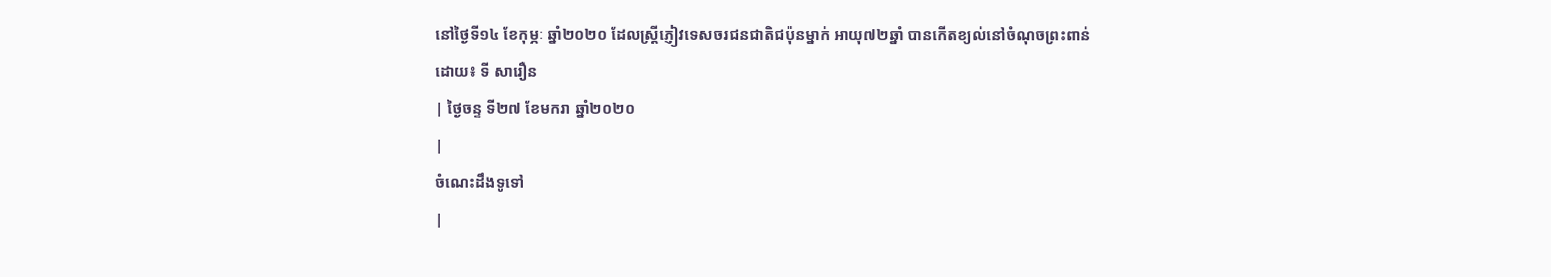នៅថ្ងៃទី១៤ ខែកុម្ភៈ ឆ្នាំ២០២០ ដែលស្ត្រីភ្ញៀវទេសចរជនជាតិជប៉ុនម្នាក់ អាយុ៧២ឆ្នាំ បានកើតខ្យល់នៅចំណុចព្រះពាន់
ដោយ៖ ទី សារឿន
| ថ្ងៃចន្ទ ទី២៧ ខែមករា ឆ្នាំ២០២០
|
ចំណេះដឹងទូទៅ
|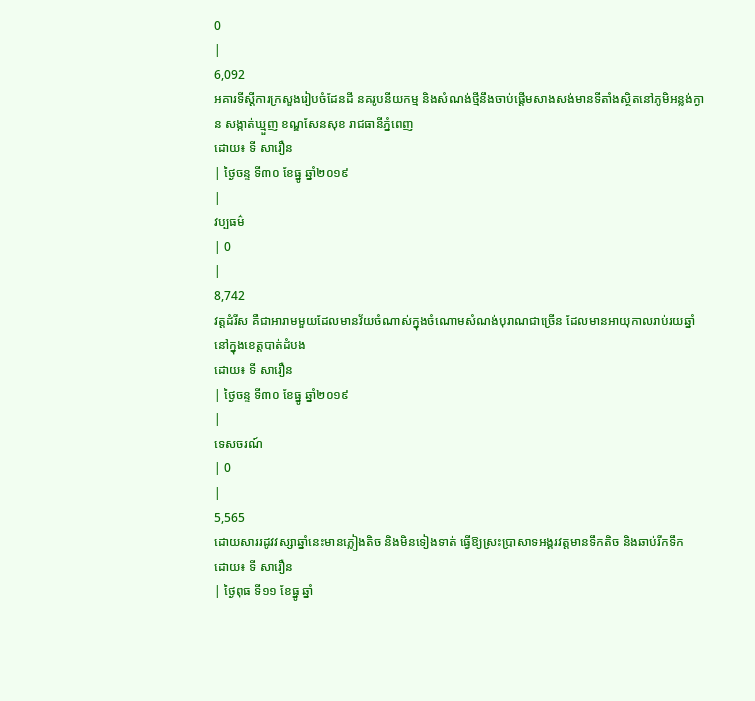0
|
6,092
អគារទីស្តីការក្រសួងរៀបចំដែនដី នគរូបនីយកម្ម និងសំណង់ថ្មីនឹងចាប់ផ្តើមសាងសង់មានទីតាំងស្ថិតនៅភូមិអន្លង់ក្ងាន សង្កាត់ឃ្មួញ ខណ្ឌសែនសុខ រាជធានីភ្នំពេញ
ដោយ៖ ទី សារឿន
| ថ្ងៃចន្ទ ទី៣០ ខែធ្នូ ឆ្នាំ២០១៩
|
វប្បធម៌
| 0
|
8,742
វត្តដំរីស គឺជាអារាមមួយដែលមានវ័យចំណាស់ក្នុងចំណោមសំណង់បុរាណជាច្រើន ដែលមានអាយុកាលរាប់រយឆ្នាំនៅក្នុងខេត្តបាត់ដំបង
ដោយ៖ ទី សារឿន
| ថ្ងៃចន្ទ ទី៣០ ខែធ្នូ ឆ្នាំ២០១៩
|
ទេសចរណ៍
| 0
|
5,565
ដោយសាររដូវវស្សាឆ្នាំនេះមានភ្លៀងតិច និងមិនទៀងទាត់ ធ្វើឱ្យស្រះប្រាសាទអង្គរវត្តមានទឹកតិច និងឆាប់រីកទឹក
ដោយ៖ ទី សារឿន
| ថ្ងៃពុធ ទី១១ ខែធ្នូ ឆ្នាំ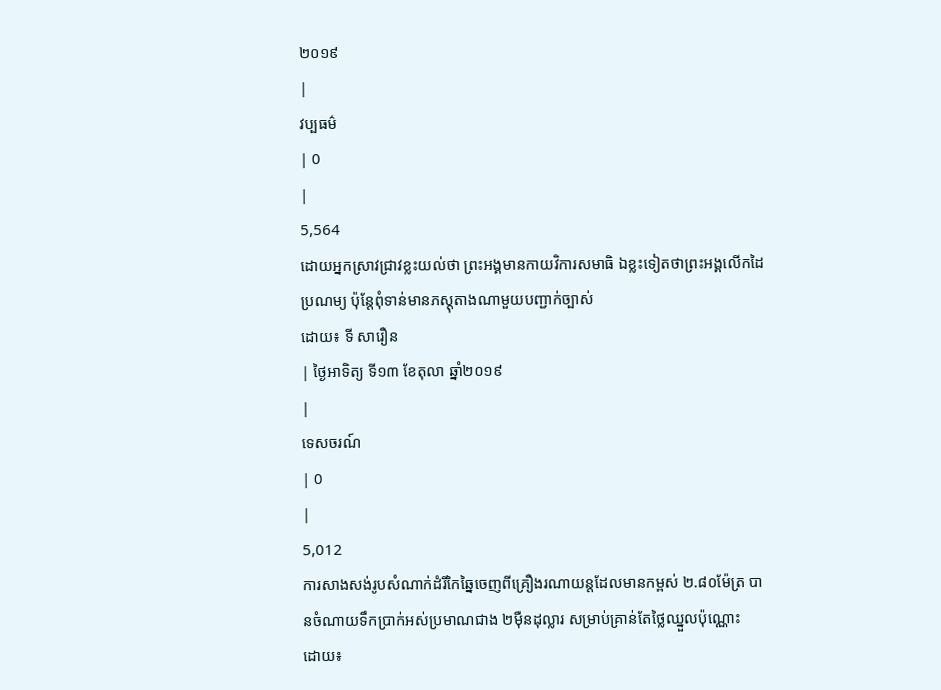២០១៩
|
វប្បធម៌
| 0
|
5,564
ដោយអ្នកស្រាវជ្រាវខ្លះយល់ថា ព្រះអង្គមានកាយវិការសមាធិ ឯខ្លះទៀតថាព្រះអង្គលើកដៃប្រណម្យ ប៉ុន្តែពុំទាន់មានភស្តុតាងណាមួយបញ្ជាក់ច្បាស់
ដោយ៖ ទី សារឿន
| ថ្ងៃអាទិត្យ ទី១៣ ខែតុលា ឆ្នាំ២០១៩
|
ទេសចរណ៍
| 0
|
5,012
ការសាងសង់រូបសំណាក់ដំរីកៃឆ្នៃចេញពីគ្រឿងរណាយន្តដែលមានកម្ពស់ ២.៨០ម៉ែត្រ បានចំណាយទឹកប្រាក់អស់ប្រមាណជាង ២ម៉ឺនដុល្លារ សម្រាប់គ្រាន់តែថ្លៃឈ្នួលប៉ុណ្ណោះ
ដោយ៖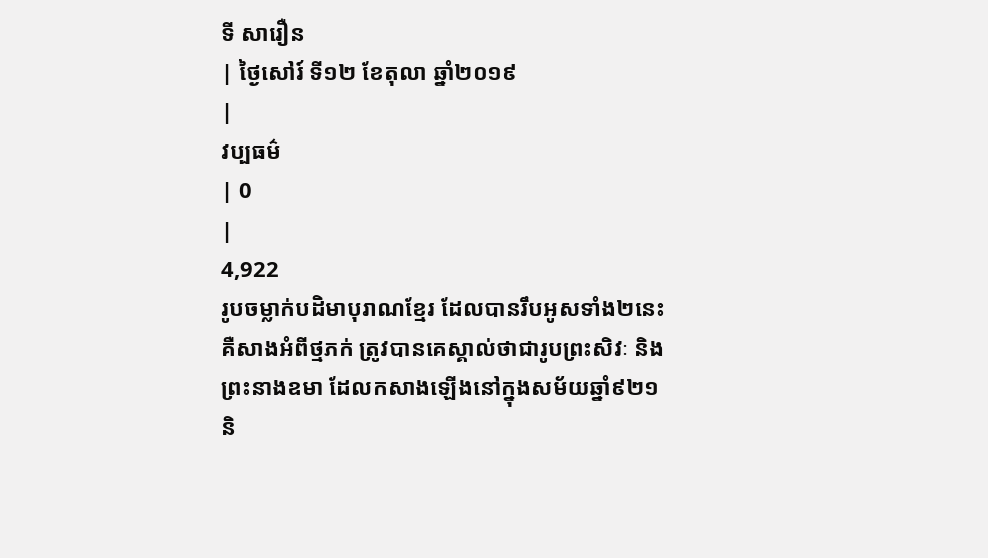ទី សារឿន
| ថ្ងៃសៅរ៍ ទី១២ ខែតុលា ឆ្នាំ២០១៩
|
វប្បធម៌
| 0
|
4,922
រូបចម្លាក់បដិមាបុរាណខ្មែរ ដែលបានរឹបអូសទាំង២នេះ គឺសាងអំពីថ្មភក់ ត្រូវបានគេស្គាល់ថាជារូបព្រះសិវៈ និងព្រះនាងឧមា ដែលកសាងឡើងនៅក្នុងសម័យឆ្នាំ៩២១ និ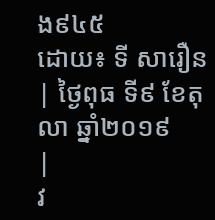ង៩៤៥
ដោយ៖ ទី សារឿន
| ថ្ងៃពុធ ទី៩ ខែតុលា ឆ្នាំ២០១៩
|
វ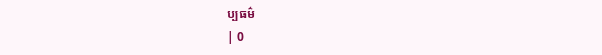ប្បធម៌
| 0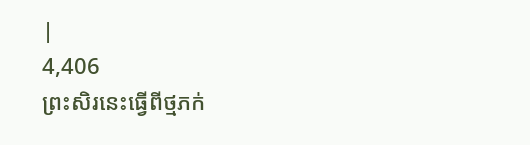|
4,406
ព្រះសិរនេះធ្វើពីថ្មភក់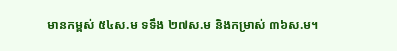មានកម្ពស់ ៥៤ស.ម ទទឹង ២៧ស.ម និងកម្រាស់ ៣៦ស.ម។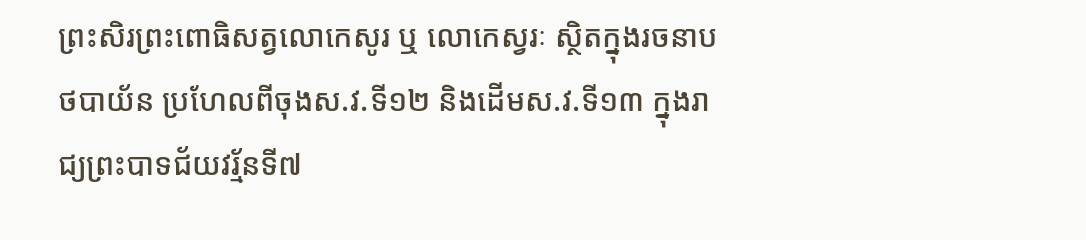ព្រះសិរព្រះពោធិសត្វលោកេសូរ ឬ លោកេស្វរៈ ស្ថិតក្នុងរចនាបថបាយ័ន ប្រហែលពីចុងស.វ.ទី១២ និងដើមស.វ.ទី១៣ ក្នុងរាជ្យព្រះបាទជ័យវរ្ម័នទី៧